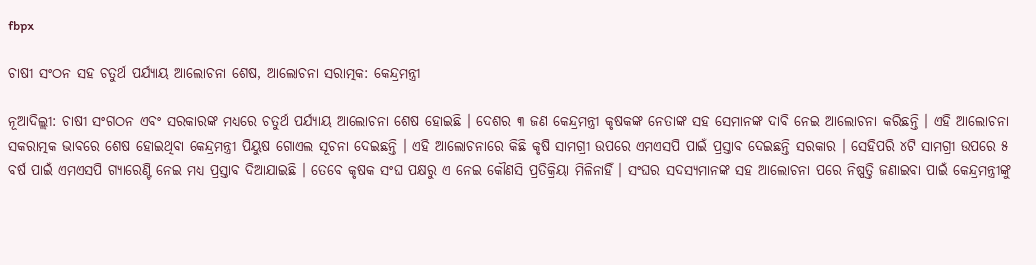fbpx

ଚାଷୀ ସଂଠନ ସହ ଚତୁର୍ଥ ପର୍ଯ୍ୟାୟ ଆଲୋଚନା ଶେଷ, ଆଲୋଚନା ସରାତ୍ମକ: କେନ୍ଦ୍ରମନ୍ତ୍ରୀ

ନୂଆଦିଲ୍ଲୀ: ଚାଷୀ ସଂଗଠନ ଏବଂ ସରକାରଙ୍କ ମଧ୍ୟରେ ଚତୁର୍ଥ ପର୍ଯ୍ୟାୟ ଆଲୋଚନା ଶେଷ ହୋଇଛି । ଦେଶର ୩ ଜଣ କେନ୍ଦ୍ରମନ୍ତ୍ରୀ କୃଷକଙ୍କ ନେତାଙ୍କ ସହ ସେମାନଙ୍କ ଦାବି ନେଇ ଆଲୋଚନା କରିଛନ୍ତି । ଏହି ଆଲୋଚନା ସକରାତ୍ମକ ଭାବରେ ଶେଷ ହୋଇଥିବା କେନ୍ଦ୍ରମନ୍ତ୍ରୀ ପିୟୁଷ ଗୋଏଲ ସୂଚନା ଦେଇଛନ୍ତି । ଏହି ଆଲୋଚନାରେ କିଛି କୃଷି ସାମଗ୍ରୀ ଉପରେ ଏମଏସପି ପାଇଁ ପ୍ରସ୍ତାବ ଦେଇଛନ୍ତି ସରକାର । ସେହିପରି ୪ଟି ସାମଗ୍ରୀ ଉପରେ ୫ ବର୍ଷ ପାଇଁ ଏମଏସପି ଗ୍ୟାରେଣ୍ଟି ନେଇ ମଧ୍ୟ ପ୍ରସ୍ତାବ ଦିଆଯାଇଛି । ତେବେ କୃଷକ ସଂଘ ପକ୍ଷରୁ ଏ ନେଇ କୌଣସି ପ୍ରତିକ୍ରିୟା ମିଳିନାହିଁ । ସଂଘର ସଦସ୍ୟମାନଙ୍କ ସହ ଆଲୋଚନା ପରେ ନିଷ୍ପତ୍ତି ଜଣାଇବା ପାଇଁ କେନ୍ଦ୍ରମନ୍ତ୍ରୀଙ୍କୁ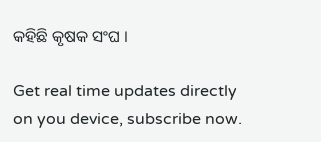କହିଛି କୃଷକ ସଂଘ ।

Get real time updates directly on you device, subscribe now.